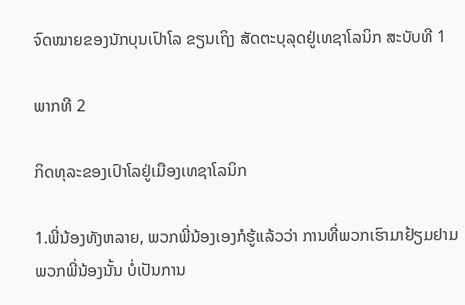ຈົດໝາຍຂອງນັກບຸນເປົາໂລ ຂຽນເຖິງ ສັດຕະບຸລຸດຢູ່ເທຊາໂລນິກ ສະບັບທີ 1

ພາກທີ 2

ກິດທຸລະຂອງເປົາໂລຢູ່ເມືອງເທຊາໂລນິກ

1.ພີ່ນ້ອງທັງຫລາຍ, ພວກພີ່ນ້ອງເອງກໍຮູ້ແລ້ວວ່າ ການທີ່ພວກເຮົາມາຢ້ຽມຢາມພວກພີ່ນ້ອງນັ້ນ ບໍ່ເປັນການ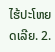ໄຮ້ປະໂຫຍດເລີຍ. 2.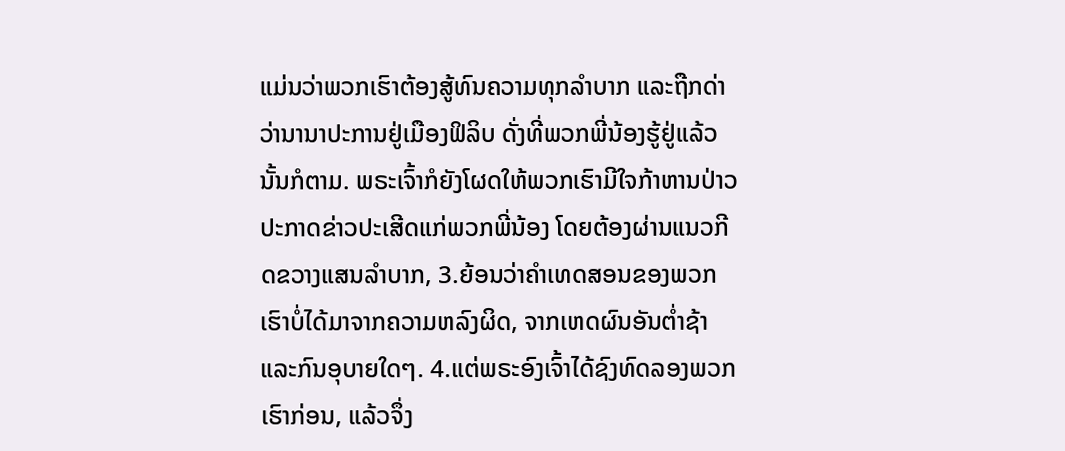ແມ່ນວ່າພວກເຮົາຕ້ອງສູ້ທົນຄວາມທຸກລຳບາກ ແລະຖືກດ່າວ່ານານາປະການຢູ່ເມືອງຟິລິບ ດັ່ງທີ່ພວກພີ່ນ້ອງຮູ້ຢູ່ແລ້ວນັ້ນກໍຕາມ. ພຣະເຈົ້າກໍຍັງໂຜດໃຫ້ພວກເຮົາມີໃຈກ້າຫານປ່າວປະກາດຂ່າວປະເສີດແກ່ພວກພີ່ນ້ອງ ໂດຍຕ້ອງຜ່ານແນວກີດຂວາງແສນລຳບາກ, 3.ຍ້ອນວ່າຄຳເທດສອນຂອງພວກເຮົາບໍ່ໄດ້ມາຈາກຄວາມຫລົງຜິດ, ຈາກເຫດຜົນອັນຕ່ຳຊ້າແລະກົນອຸບາຍໃດໆ. 4.ແຕ່ພຣະອົງເຈົ້າໄດ້ຊົງທົດລອງພວກເຮົາກ່ອນ, ແລ້ວຈຶ່ງ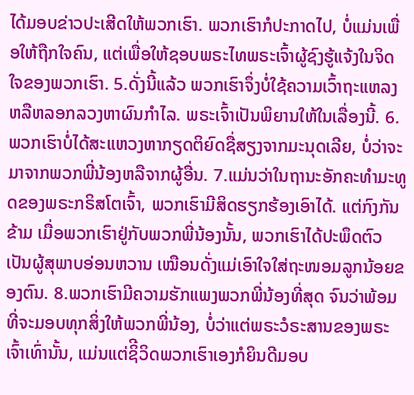ໄດ້ມອບຂ່າວປະເສີດໃຫ້ພວກເຮົາ. ພວກເຮົາກໍປະກາດໄປ, ບໍ່ແມ່ນເພື່ອໃຫ້ຖືກໃຈຄົນ, ແຕ່ເພື່ອໃຫ້ຊອບພຣະໄທພຣະເຈົ້າຜູ້ຊົງຮູ້ແຈ້ງໃນຈິດໃຈຂອງພວກເຮົາ. 5.ດັ່ງນີ້ແລ້ວ ພວກເຮົາຈຶ່ງບໍ່ໃຊ້ຄວາມເວົ້າຖະແຫລງຫລືຫລອກລວງຫາຜົນກໍາໄລ. ພຣະເຈົ້າເປັນພິຍານໃຫ້ໃນເລື່ອງນີ້. 6.ພວກເຮົາບໍ່ໄດ້ສະແຫວງຫາກຽດຕິຍົດຊື່ສຽງຈາກມະນຸດເລີຍ, ບໍ່ວ່າຈະມາຈາກພວກພີ່ນ້ອງຫລືຈາກຜູ້ອື່ນ. 7.ແມ່ນວ່າໃນຖານະອັກຄະທຳມະທູດຂອງພຣະກຣິສໂຕເຈົ້າ, ພວກເຮົາມີສິດຮຽກຮ້ອງເອົາໄດ້. ແຕ່ກົງກັນຂ້າມ ເມື່ອພວກເຮົາຢູ່ກັບພວກພີ່ນ້ອງນັ້ນ, ພວກເຮົາໄດ້ປະພຶດຕົວເປັນຜູ້ສຸພາບອ່ອນຫວານ ເໝືອນດັ່ງແມ່ເອົາໃຈໃສ່ຖະໜອມລູກນ້ອຍຂອງຕົນ. 8.ພວກເຮົາມີຄວາມຮັກແພງພວກພີ່ນ້ອງທີ່ສຸດ ຈົນວ່າພ້ອມທີ່ຈະມອບທຸກສິ່ງໃຫ້ພວກພີ່ນ້ອງ, ບໍ່ວ່າແຕ່ພຣະວໍຣະສານຂອງພຣະເຈົ້າເທົ່ານັ້ນ, ແມ່ນແຕ່ຊິີວິດພວກເຮົາເອງກໍຍິນດີມອບ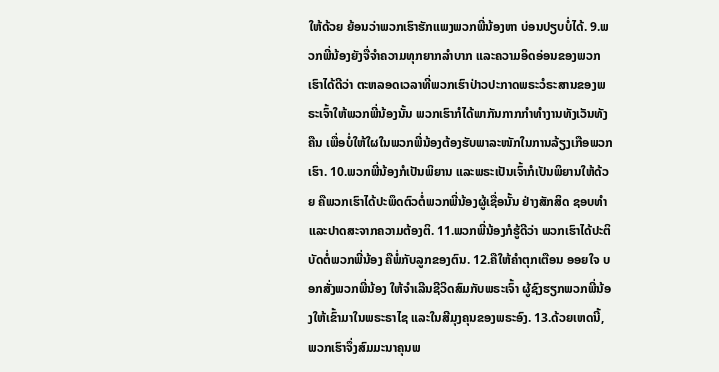ໃຫ້ດ້ວຍ ຍ້ອນວ່າພວກເຮົາຮັກແພງພວກພີ່ນ້ອງຫາ ບ່ອນປຽບບໍ່ໄດ້. 9.ພວກພີ່ນ້ອງຍັງຈື່ຈຳຄວາມທຸກຍາກລຳບາກ ແລະຄວາມອິດອ່ອນຂອງພວກເຮົາໄດ້ດີວ່າ ຕະຫລອດເວລາທີ່ພວກເຮົາປ່າວປະກາດພຣະວໍຣະສານຂອງພຣະເຈົ້າໃຫ້ພວກພີ່ນ້ອງນັ້ນ ພວກເຮົາກໍໄດ້ພາກັນກາກກຳທຳງານທັງເວັນທັງຄືນ ເພື່ອບໍ່ໃຫ້ໃຜໃນພວກພີ່ນ້ອງຕ້ອງຮັບພາລະໜັກໃນການລ້ຽງເກືອພວກເຮົາ. 10.ພວກພີ່ນ້ອງກໍເປັນພິຍານ ແລະພຣະເປັນເຈົ້າກໍເປັນພິຍານໃຫ້ດ້ວຍ ຄືພວກເຮົາໄດ້ປະພຶດຕົວຕໍ່ພວກພີ່ນ້ອງຜູ້ເຊື່ອນັ້ນ ຢ່າງສັກສິດ ຊອບທຳ ແລະປາດສະຈາກຄວາມຕ້ອງຕິ. 11.ພວກພີ່ນ້ອງກໍຮູ້ດີວ່າ ພວກເຮົາໄດ້ປະຕິບັດຕໍ່ພວກພີ່ນ້ອງ ຄືພໍ່ກັບລູກຂອງຕົນ. 12.ຄືໃຫ້ຄຳຕຸກເຕືອນ ອອຍໃຈ ບອກສັ່ງພວກພີ່ນ້ອງ ໃຫ້ຈຳເລີນຊີວິດສົມກັບພຣະເຈົ້າ ຜູ້ຊົງຮຽກພວກພີ່ນ້ອງໃຫ້ເຂົ້າມາໃນພຣະຣາໄຊ ແລະໃນສີມຸງຄຸນຂອງພຣະອົງ. 13.ດ້ວຍເຫດນີ້, ພວກເຮົາຈຶ່ງສົມມະນາຄຸນພ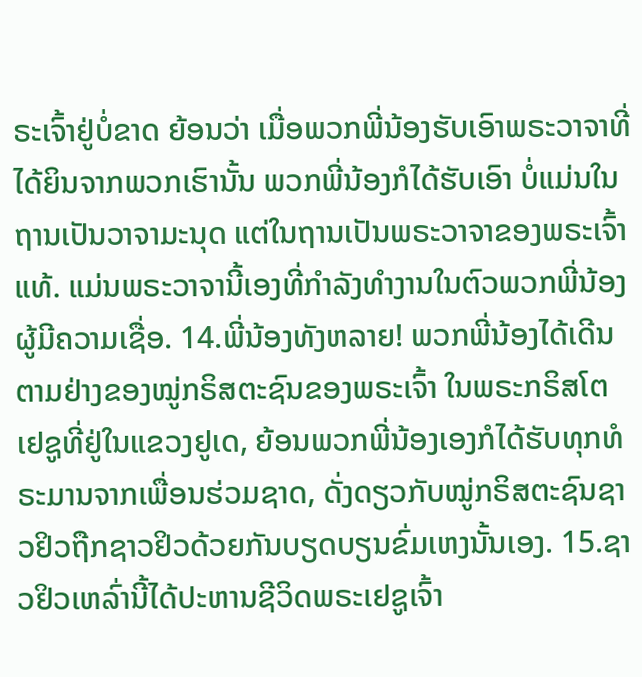ຣະເຈົ້າຢູ່ບໍ່ຂາດ ຍ້ອນວ່າ ເມື່ອພວກພີ່ນ້ອງຮັບເອົາພຣະວາຈາທີ່ໄດ້ຍິນຈາກພວກເຮົານັ້ນ ພວກພີ່ນ້ອງກໍໄດ້ຮັບເອົາ ບໍ່ແມ່ນໃນຖານເປັນວາຈາມະນຸດ ແຕ່ໃນຖານເປັນພຣະວາຈາຂອງພຣະເຈົ້າແທ້. ແມ່ນພຣະວາຈານີ້ເອງທີ່ກຳລັງທຳງານໃນຕົວພວກພີ່ນ້ອງຜູ້ມີຄວາມເຊື່ອ. 14.ພີ່ນ້ອງທັງຫລາຍ! ພວກພີ່ນ້ອງໄດ້ເດີນຕາມຢ່າງຂອງໝູ່ກຣິສຕະຊົນຂອງພຣະເຈົ້າ ໃນພຣະກຣິສໂຕເຢຊູທີ່ຢູ່ໃນແຂວງຢູເດ, ຍ້ອນພວກພີ່ນ້ອງເອງກໍໄດ້ຮັບທຸກທໍຣະມານຈາກເພື່ອນຮ່ວມຊາດ, ດັ່ງດຽວກັບໝູ່ກຣິສຕະຊົນຊາວຢິວຖືກຊາວຢິວດ້ວຍກັນບຽດບຽນຂົ່ມເຫງນັ້ນເອງ. 15.ຊາວຢິວເຫລົ່ານີ້ໄດ້ປະຫານຊີວິດພຣະເຢຊູເຈົ້າ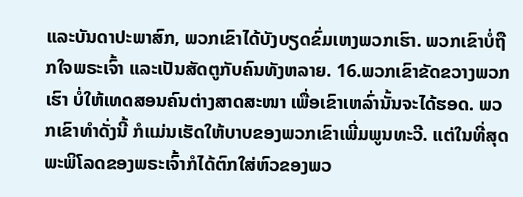ແລະບັນດາປະພາສົກ, ພວກເຂົາໄດ້ບັງບຽດຂົ່ມເຫງພວກເຮົາ. ພວກເຂົາບໍ່ຖືກໃຈພຣະເຈົ້າ ແລະເປັນສັດຕູກັບຄົນທັງຫລາຍ. 16.ພວກເຂົາຂັດຂວາງພວກເຮົາ ບໍ່ໃຫ້ເທດສອນຄົນຕ່າງສາດສະໜາ ເພື່ອເຂົາເຫລົ່ານັ້ນຈະໄດ້ຮອດ. ພວກເຂົາທຳດັ່ງນີ້ ກໍແມ່ນເຮັດໃຫ້ບາບຂອງພວກເຂົາເພີ່ມພູນທະວີ. ແຕ່ໃນທີ່ສຸດ ພະພິໂລດຂອງພຣະເຈົ້າກໍໄດ້ຕົກໃສ່ຫົວຂອງພວ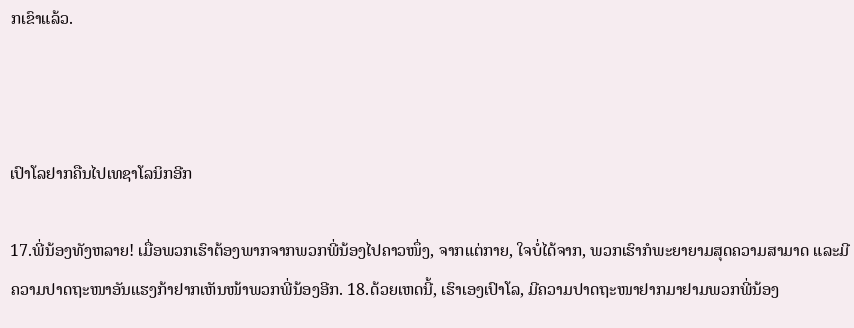ກເຂົາແລ້ວ.



ເປົາໂລຢາກຄືນໄປເທຊາໂລນິກອີກ

17.ພີ່ນ້ອງທັງຫລາຍ! ເມື່ອພວກເຮົາຕ້ອງພາກຈາກພວກພີ່ນ້ອງໄປຄາວໜຶ່ງ, ຈາກແຕ່ກາຍ, ໃຈບໍ່ໄດ້ຈາກ, ພວກເຮົາກໍພະຍາຍາມສຸດຄວາມສາມາດ ແລະມີຄວາມປາດຖະໜາອັນແຮງກ້າຢາກເຫັນໜ້າພວກພີ່ນ້ອງອີກ. 18.ດ້ວຍເຫດນີ້, ເຮົາເອງເປົາໂລ, ມີຄວາມປາດຖະໜາຢາກມາຢາມພວກພີ່ນ້ອງ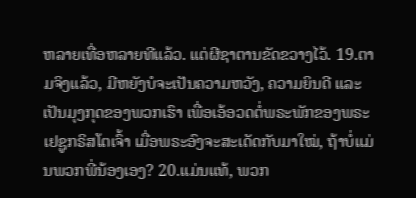ຫລາຍເທື່ອຫລາຍທີແລ້ວ. ແຕ່ຜີຊາຕານຂັດຂວາງໄວ້. 19.ຕາມຈິງແລ້ວ, ມີຫຍັງບໍຈະເປັນຄວາມຫວັງ, ຄວາມຍິນດີ ແລະເປັນມຸງກຸດຂອງພວກເຮົາ ເພື່ອເອ້ອວດຕໍ່ພຣະພັກຂອງພຣະເຢຊູກຣິສໂຕເຈົ້າ ເມື່ອພຣະອົງຈະສະເດັດກັບມາໃໝ່, ຖ້າບໍ່ແມ່ນພວກພີ່ນ້ອງເອງ? 20.ແມ່ນແທ້, ພວກ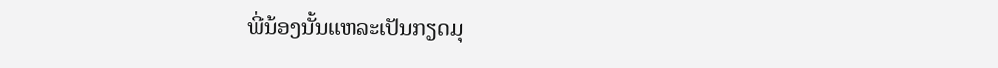ພີ່ນ້ອງນັ້ນແຫລະເປັນກຽດມຸ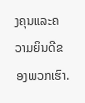ງຄຸນແລະຄວາມຍິນດີຂອງພວກເຮົາ.